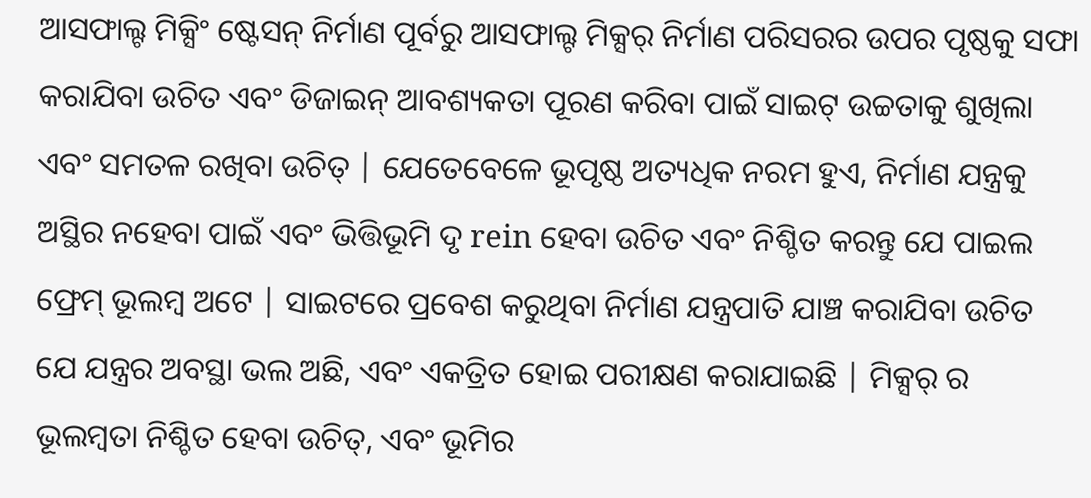ଆସଫାଲ୍ଟ ମିକ୍ସିଂ ଷ୍ଟେସନ୍ ନିର୍ମାଣ ପୂର୍ବରୁ ଆସଫାଲ୍ଟ ମିକ୍ସର୍ ନିର୍ମାଣ ପରିସରର ଉପର ପୃଷ୍ଠକୁ ସଫା କରାଯିବା ଉଚିତ ଏବଂ ଡିଜାଇନ୍ ଆବଶ୍ୟକତା ପୂରଣ କରିବା ପାଇଁ ସାଇଟ୍ ଉଚ୍ଚତାକୁ ଶୁଖିଲା ଏବଂ ସମତଳ ରଖିବା ଉଚିତ୍ | ଯେତେବେଳେ ଭୂପୃଷ୍ଠ ଅତ୍ୟଧିକ ନରମ ହୁଏ, ନିର୍ମାଣ ଯନ୍ତ୍ରକୁ ଅସ୍ଥିର ନହେବା ପାଇଁ ଏବଂ ଭିତ୍ତିଭୂମି ଦୃ rein ହେବା ଉଚିତ ଏବଂ ନିଶ୍ଚିତ କରନ୍ତୁ ଯେ ପାଇଲ ଫ୍ରେମ୍ ଭୂଲମ୍ବ ଅଟେ | ସାଇଟରେ ପ୍ରବେଶ କରୁଥିବା ନିର୍ମାଣ ଯନ୍ତ୍ରପାତି ଯାଞ୍ଚ କରାଯିବା ଉଚିତ ଯେ ଯନ୍ତ୍ରର ଅବସ୍ଥା ଭଲ ଅଛି, ଏବଂ ଏକତ୍ରିତ ହୋଇ ପରୀକ୍ଷଣ କରାଯାଇଛି | ମିକ୍ସର୍ ର ଭୂଲମ୍ବତା ନିଶ୍ଚିତ ହେବା ଉଚିତ୍, ଏବଂ ଭୂମିର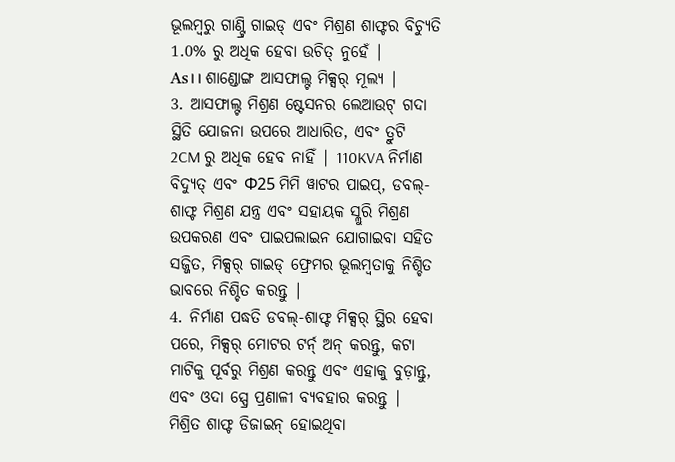ଭୂଲମ୍ବରୁ ଗାଣ୍ଟ୍ରି ଗାଇଡ୍ ଏବଂ ମିଶ୍ରଣ ଶାଫ୍ଟର ବିଚ୍ୟୁତି 1.0% ରୁ ଅଧିକ ହେବା ଉଚିତ୍ ନୁହେଁ |
As। । ଶାଣ୍ଡୋଙ୍ଗ ଆସଫାଲ୍ଟ ମିକ୍ସର୍ ମୂଲ୍ୟ |
3. ଆସଫାଲ୍ଟ ମିଶ୍ରଣ ଷ୍ଟେସନର ଲେଆଉଟ୍ ଗଦା ସ୍ଥିତି ଯୋଜନା ଉପରେ ଆଧାରିତ, ଏବଂ ତ୍ରୁଟି 2CM ରୁ ଅଧିକ ହେବ ନାହିଁ | 110KVA ନିର୍ମାଣ ବିଦ୍ୟୁତ୍ ଏବଂ Φ25 ମିମି ୱାଟର ପାଇପ୍, ଡବଲ୍-ଶାଫ୍ଟ ମିଶ୍ରଣ ଯନ୍ତ୍ର ଏବଂ ସହାୟକ ସ୍ଲୁରି ମିଶ୍ରଣ ଉପକରଣ ଏବଂ ପାଇପଲାଇନ ଯୋଗାଇବା ସହିତ ସଜ୍ଜିତ, ମିକ୍ସର୍ ଗାଇଡ୍ ଫ୍ରେମର ଭୂଲମ୍ବତାକୁ ନିଶ୍ଚିତ ଭାବରେ ନିଶ୍ଚିତ କରନ୍ତୁ |
4. ନିର୍ମାଣ ପଦ୍ଧତି ଡବଲ୍-ଶାଫ୍ଟ ମିକ୍ସର୍ ସ୍ଥିର ହେବା ପରେ, ମିକ୍ସର୍ ମୋଟର ଟର୍ନ୍ ଅନ୍ କରନ୍ତୁ, କଟା ମାଟିକୁ ପୂର୍ବରୁ ମିଶ୍ରଣ କରନ୍ତୁ ଏବଂ ଏହାକୁ ବୁଡ଼ାନ୍ତୁ, ଏବଂ ଓଦା ସ୍ପ୍ରେ ପ୍ରଣାଳୀ ବ୍ୟବହାର କରନ୍ତୁ |
ମିଶ୍ରିତ ଶାଫ୍ଟ ଡିଜାଇନ୍ ହୋଇଥିବା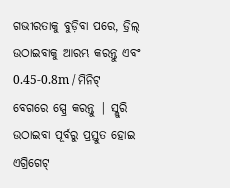ଗଭୀରତାକୁ ବୁଡ଼ିବା ପରେ, ଡ୍ରିଲ୍ ଉଠାଇବାକୁ ଆରମ୍ଭ କରନ୍ତୁ ଏବଂ 0.45-0.8m / ମିନିଟ୍ ବେଗରେ ସ୍ପ୍ରେ କରନ୍ତୁ | ସ୍ଲୁରି ଉଠାଇବା ପୂର୍ବରୁ ପ୍ରସ୍ତୁତ ହୋଇ ଏଗ୍ରିଗେଟ୍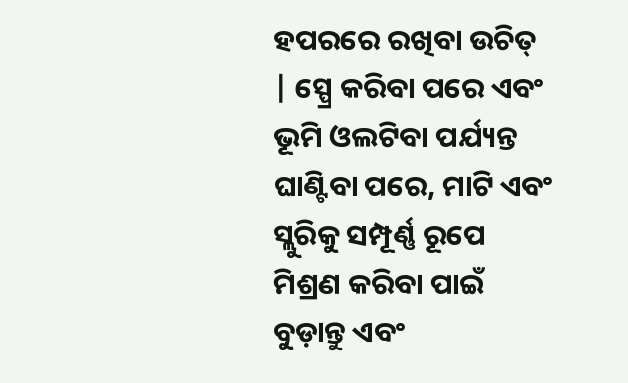ହପରରେ ରଖିବା ଉଚିତ୍ | ସ୍ପ୍ରେ କରିବା ପରେ ଏବଂ ଭୂମି ଓଲଟିବା ପର୍ଯ୍ୟନ୍ତ ଘାଣ୍ଟିବା ପରେ, ମାଟି ଏବଂ ସ୍ଲୁରିକୁ ସମ୍ପୂର୍ଣ୍ଣ ରୂପେ ମିଶ୍ରଣ କରିବା ପାଇଁ ବୁଡ଼ାନ୍ତୁ ଏବଂ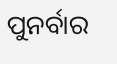ପୁନର୍ବାର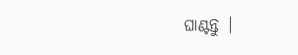ଘାଣ୍ଟନ୍ତୁ |